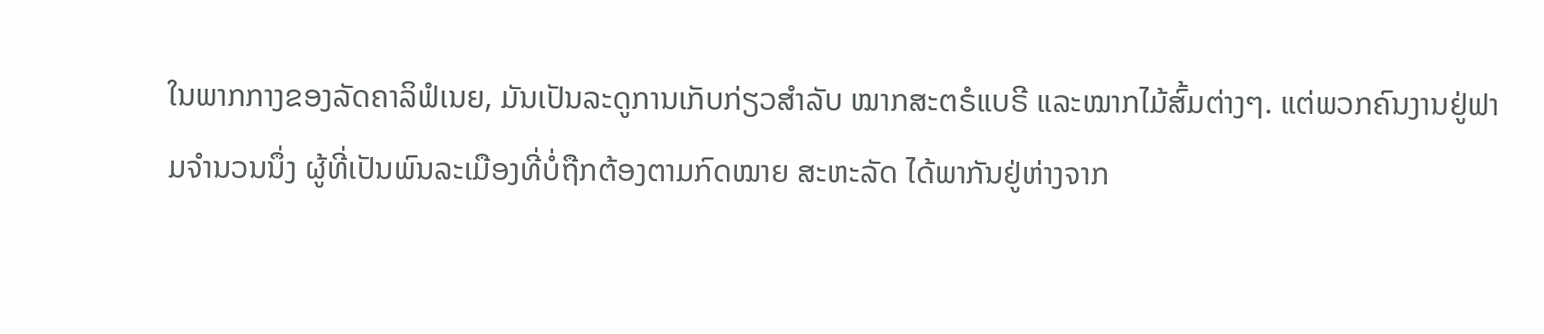ໃນພາກກາງຂອງລັດຄາລິຟໍເນຍ, ມັນເປັນລະດູການເກັບກ່ຽວສຳລັບ ໝາກສະຕຣໍແບຣີ ແລະໝາກໄມ້ສົ້ມຕ່າງໆ. ແຕ່ພວກຄົນງານຢູ່ຟາມຈຳນວນນຶ່ງ ຜູ້ທີ່ເປັນພົນລະເມືອງທີ່ບໍ່ຖືກຕ້ອງຕາມກົດໝາຍ ສະຫະລັດ ໄດ້ພາກັນຢູ່ຫ່າງຈາກ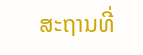ສະຖານທີ່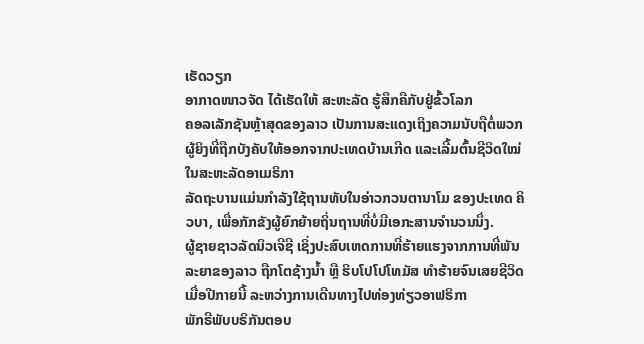ເຮັດວຽກ
ອາກາດໜາວຈັດ ໄດ້ເຮັດໃຫ້ ສະຫະລັດ ຮູ້ສຶກຄືກັບຢູ່ຂົ້ວໂລກ
ຄອລເລັກຊັນຫຼ້າສຸດຂອງລາວ ເປັນການສະແດງເຖິງຄວາມນັບຖືຕໍ່ພວກຜູ້ຍິງທີ່ຖືກບັງຄັບໃຫ້ອອກຈາກປະເທດບ້ານເກີດ ແລະເລີ້ມຕົ້ນຊີວິດໃໝ່ໃນສະຫະລັດອາເມຣິກາ
ລັດຖະບານແມ່ນກຳລັງໃຊ້ຖານທັບໃນອ່າວກວນຕານາໂມ ຂອງປະເທດ ຄິວບາ, ເພື່ອກັກຂັງຜູ້ຍົກຍ້າຍຖິ່ນຖານທີ່ບໍ່ມີເອກະສານຈຳນວນນຶ່ງ.
ຜູ້ຊາຍຊາວລັດນິວເຈີຊີ ເຊິ່ງປະສົບເຫດການທີ່ຮ້າຍແຮງຈາກການທີ່ພັນລະຍາຂອງລາວ ຖືກໂຕຊ້າງນ້ຳ ຫຼື ຮິບໂປໂປໂທມັສ ທຳຮ້າຍຈົນເສຍຊີວິດ ເມື່ອປີກາຍນີ້ ລະຫວ່າງການເດີນທາງໄປທ່ອງທ່ຽວອາຟຣິກາ
ພັກຣີພັບບຣິກັນຕອບ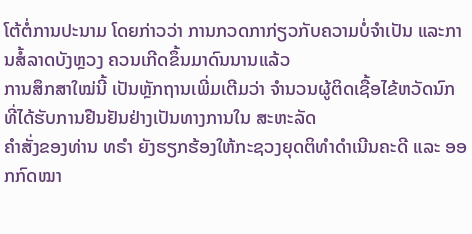ໂຕ້ຕໍ່ການປະນາມ ໂດຍກ່າວວ່າ ການກວດກາກ່ຽວກັບຄວາມບໍ່ຈໍາເປັນ ແລະການສໍ້ລາດບັງຫຼວງ ຄວນເກີດຂຶ້ນມາດົນນານແລ້ວ
ການສຶກສາໃໝ່ນີ້ ເປັນຫຼັກຖານເພີ່ມເຕີມວ່າ ຈຳນວນຜູ້ຕິດເຊື້ອໄຂ້ຫວັດນົກທີ່ໄດ້ຮັບການຢືນຢັນຢ່າງເປັນທາງການໃນ ສະຫະລັດ
ຄຳສັ່ງຂອງທ່ານ ທຣຳ ຍັງຮຽກຮ້ອງໃຫ້ກະຊວງຍຸດຕິທຳດຳເນີນຄະດີ ແລະ ອອກກົດໝາ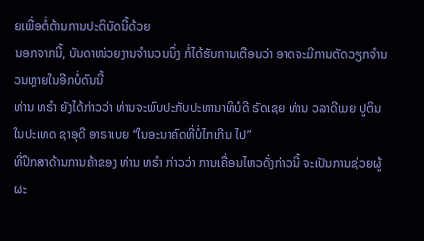ຍເພື່ອຕໍ່ຕ້ານການປະຕິບັດນີ້ດ້ວຍ
ນອກຈາກນີ້, ບັນດາໜ່ວຍງານຈໍານວນນຶ່ງ ກໍ່ໄດ້ຮັບການເຕືອນວ່າ ອາດຈະມີການຕັດວຽກຈໍານວນຫຼາຍໃນອີກບໍ່ດົນນີ້
ທ່ານ ທຣຳ ຍັງໄດ້ກ່າວວ່າ ທ່ານຈະພົບປະກັບປະທານາທິບໍດີ ຣັດເຊຍ ທ່ານ ວລາດີເມຍ ປູຕິນ ໃນປະເທດ ຊາອຸດີ ອາຣາເບຍ “ໃນອະນາຄົດທີ່ບໍ່ໄກເກີນ ໄປ”
ທີ່ປຶກສາດ້ານການຄ້າຂອງ ທ່ານ ທຣໍາ ກ່າວວ່າ ການເຄື່ອນໄຫວດັ່ງກ່າວນີ້ ຈະເປັນການຊ່ວຍຜູ້ຜະ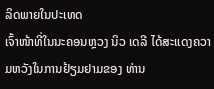ລິດພາຍໃນປະເທດ
ເຈົ້າໜ້າທີ່ໃນນະຄອນຫຼວງ ນິວ ເດລີ ໄດ້ສະແດງຄວາມຫວັງໃນການຢ້ຽມຢາມຂອງ ທ່ານ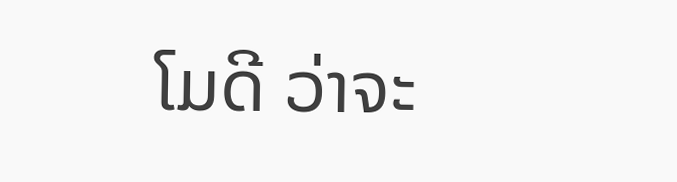ໂມດີ ວ່າຈະ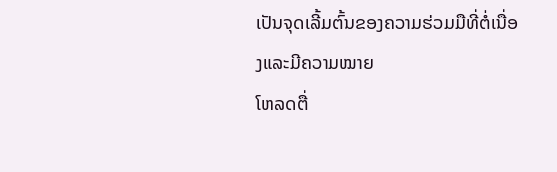ເປັນຈຸດເລີ້ມຕົ້ນຂອງຄວາມຮ່ວມມືທີ່ຕໍ່ເນື່ອງແລະມີຄວາມໝາຍ
ໂຫລດຕື່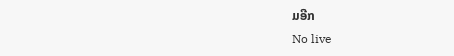ມອີກ
No live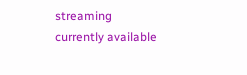streaming currently available